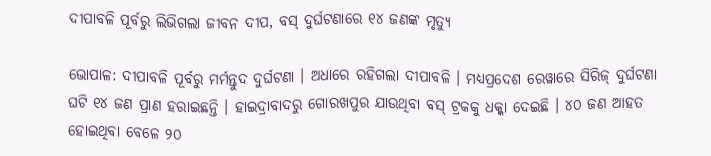ଦୀପାବଳି ପୂର୍ବରୁ ଲିଭିଗଲା ଜୀବନ ଦୀପ, ବସ୍‌ ଦୁର୍ଘଟଣାରେ ୧୪ ଜଣଙ୍କ ମୃତ୍ୟୁ

ଭୋପାଳ: ଦୀପାବଳି ପୂର୍ବରୁ ମର୍ମନ୍ତୁଦ ଦୁର୍ଘଟଣା । ଅଧାରେ ରହିଗଲା ଦୀପାବଳି । ମଧ୍ୟପ୍ରଦେଶ ରେୱାରେ ସିରିଜ୍ ଦୁର୍ଘଟଣା ଘଟି ୧୪ ଜଣ ପ୍ରାଣ ହରାଇଛନ୍ତି । ହାଇଦ୍ରାବାଦରୁ ଗୋରଖପୁର ଯାଉଥିବା ବସ୍‌ ଟ୍ରକକୁ ଧକ୍କା ଦେଇଛି । ୪୦ ଜଣ ଆହତ ହୋଇଥିବା ବେଳେ ୨୦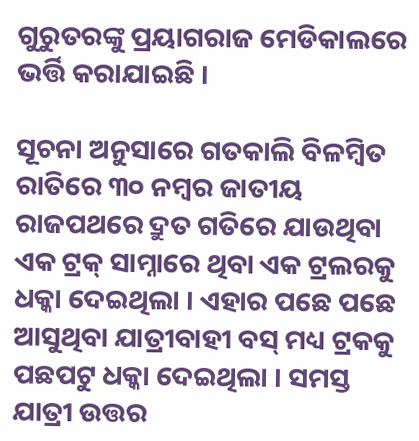ଗୁରୁତରଙ୍କୁ ପ୍ରୟାଗରାଜ ମେଡିକାଲରେ ଭର୍ତ୍ତି କରାଯାଇଛି ।

ସୂଚନା ଅନୁସାରେ ଗତକାଲି ବିଳମ୍ବିତ ରାତିରେ ୩୦ ନମ୍ବର ଜାତୀୟ ରାଜପଥରେ ଦ୍ରୁତ ଗତିରେ ଯାଉଥିବା ଏକ ଟ୍ରକ୍ ସାମ୍ନାରେ ଥିବା ଏକ ଟ୍ରଲରକୁ ଧକ୍କା ଦେଇଥିଲା । ଏହାର ପଛେ ପଛେ ଆସୁଥିବା ଯାତ୍ରୀବାହୀ ବସ୍ ମଧ୍ୟ ଟ୍ରକକୁ ପଛପଟୁ ଧକ୍କା ଦେଇଥିଲା । ସମସ୍ତ ଯାତ୍ରୀ ଉତ୍ତର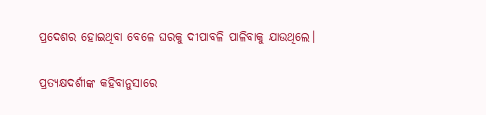ପ୍ରଦେଶର ହୋଇଥିବା ବେଳେ ଘରକୁ ଦୀପାବଳି ପାଳିବାକୁ ଯାଉଥିଲେ।

ପ୍ରତ୍ୟକ୍ଷଦର୍ଶୀଙ୍କ କହିବାନୁସାରେ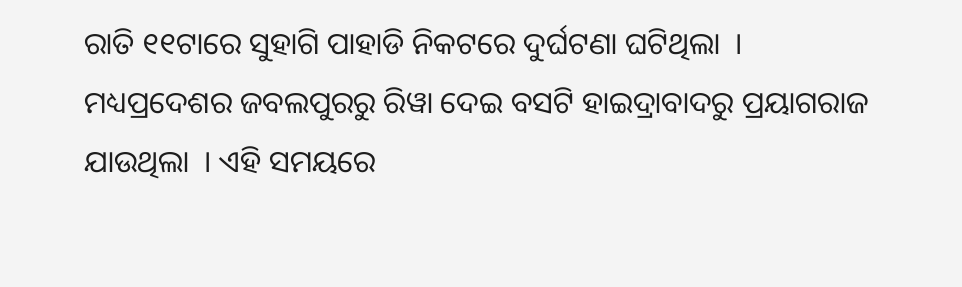ରାତି ୧୧ଟାରେ ସୁହାଗି ପାହାଡି ନିକଟରେ ଦୁର୍ଘଟଣା ଘଟିଥିଲା  । ମଧ୍ୟପ୍ରଦେଶର ଜବଲପୁରରୁ ରିୱା ଦେଇ ବସଟି ହାଇଦ୍ରାବାଦରୁ ପ୍ରୟାଗରାଜ ଯାଉଥିଲା  । ଏହି ସମୟରେ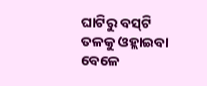ଘାଟିରୁ ବସ୍‌ଟି ତଳକୁ ଓହ୍ଲାଇବା ବେଳେ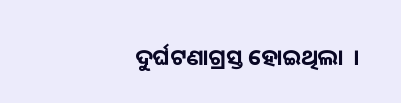ଦୁର୍ଘଟଣାଗ୍ରସ୍ତ ହୋଇଥିଲା  ।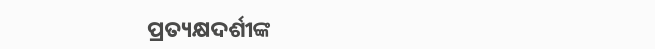ପ୍ରତ୍ୟକ୍ଷଦର୍ଶୀଙ୍କ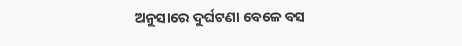ଅନୁସାରେ ଦୁର୍ଘଟଣା ବେଳେ ବସ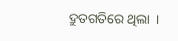ଦ୍ରୁତଗତିରେ ଥିଲା  ।